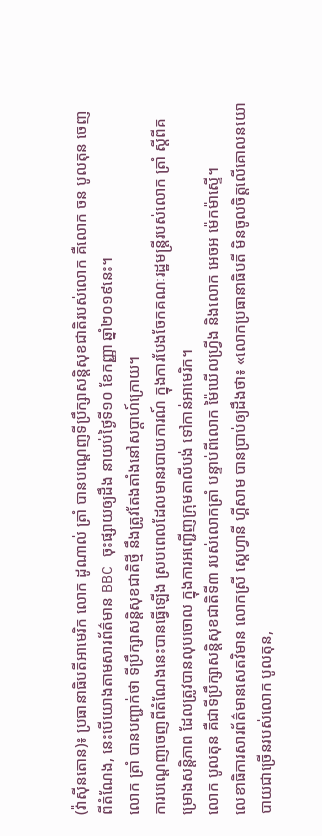(វ៉ាស៊ីនតោន)៖ ប្រធានាធិបតីអាមេរិក លោក ដូណាល់ ត្រាំ បានបណ្តេញទីប្រឹក្សាសន្តិសុខជាតិរបស់លោក គឺលោក ចន បូលតុន ចេញពីតំណែង, នេះបើយោងតាមសារព័ត៌មាន BBC ចុះផ្សាយឲ្យដឹង នាយប់ថ្ងៃទី១០ ខែកញ្ញា ឆ្នាំ២០១៩នេះ។
លោក ត្រាំ បានបញ្ជាក់ថា ទីប្រឹក្សាសន្តិសុខជាតិថ្មី នឹងត្រូវតែងតាំងនៅសប្តាហ៍ក្រោយ។
ការបណ្តេញចេញពីតំណែងនេះបានធ្វើឡើង ស្របពេលដែលមានរបាយការណ៍ ក្នុងការបែងចែកគណៈរដ្ឋមន្ត្រីរបស់លោក ត្រាំ ស្តីពីគម្រោងសន្តិភាព ដែលត្រូវបានលុបចោល ក្នុងការអញ្ជើញក្រុមតាលីបង់ ទៅកាន់អាមេរិក។
លោក បូលតុន គឺជាទីប្រឹក្សាសន្តិសុខជាតិទី៣ របស់លោកត្រាំ បន្ទាប់ពីលោក ម៉ៃឃើលហ្វ្រីង និងលោក អេចអ ម៉េកម៉ាស្ទើ។
លេខាធិការសារព័ត៌មានសេតវិមាន លោកស្រី ស្តេហ្វានី ហ្គីសាម បានប្រាប់ឲ្យដឹងថា៖ «លោកប្រធានាធិបតី មិនចូលចិត្តលើគោលនយោបាយជាច្រើនរបស់លោក បូលតុន,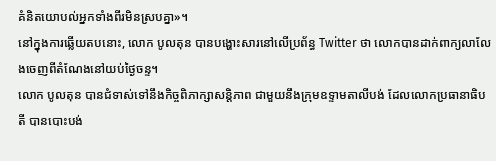គំនិតយោបល់អ្នកទាំងពីរមិនស្របគ្នា»។
នៅក្នុងការឆ្លើយតបនោះ, លោក បូលតុន បានបង្ហោះសារនៅលើប្រព័ន្ធ Twitter ថា លោកបានដាក់ពាក្យលាលែងចេញពីតំណែងនៅយប់ថ្ងៃចន្ទ។
លោក បូលតុន បានជំទាស់ទៅនឹងកិច្ចពិភាក្សាសន្តិភាព ជាមួយនឹងក្រុមឧទ្ទាមតាលីបង់ ដែលលោកប្រធានាធិបតី បានបោះបង់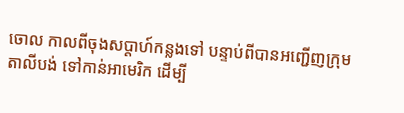ចោល កាលពីចុងសប្តាហ៍កន្លងទៅ បន្ទាប់ពីបានអញ្ជើញក្រុមតាលីបង់ ទៅកាន់អាមេរិក ដើម្បី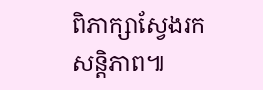ពិភាក្សាស្វែងរកសន្តិភាព៕